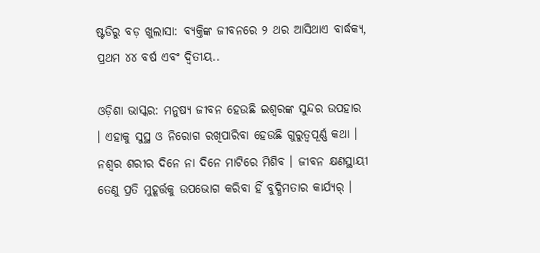ଷ୍ଟଡିରୁ ବଡ଼ ଖୁଲାସା: ବ୍ୟକ୍ତିଙ୍କ ଜୀବନରେ ୨ ଥର ଆସିଥାଏ ବାର୍ଦ୍ଧକ୍ୟ, ପ୍ରଥମ ୪୪ ବର୍ଷ ଏବଂ ଦ୍ୱିତୀୟ..

ଓଡ଼ିଶା ଭାସ୍କର: ମନୁଷ୍ୟ ଜୀବନ ହେଉଛି ଇଶ୍ୱରଙ୍କ ସୁନ୍ଦର ଉପହାର । ଏହାକୁ ସୁସ୍ଥ ଓ ନିରୋଗ ରଖିପାରିବା ହେଉଛି ଗୁରୁତ୍ୱପୂର୍ଣ୍ଣ କଥା । ନଶ୍ୱର ଶରୀର ଦିନେ ନା ଦିନେ ମାଟିରେ ମିଶିବ । ଜୀବନ କ୍ଷଣସ୍ଥାୟୀ ତେଣୁ ପ୍ରତି ମୁହୂର୍ତ୍ତକୁ ଉପଭୋଗ କରିବା ହିଁ ବୁଦ୍ଧିମତାର କାର୍ଯ୍ୟର୍ ।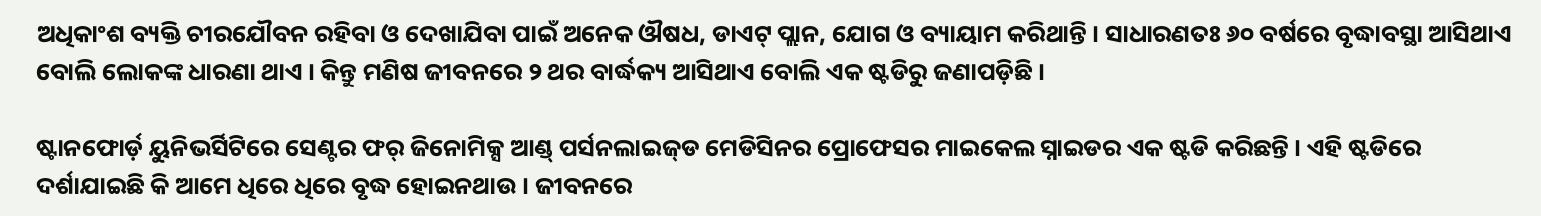ଅଧିକାଂଶ ବ୍ୟକ୍ତି ଚୀରଯୌବନ ରହିବା ଓ ଦେଖାଯିବା ପାଇଁ ଅନେକ ଔଷଧ, ଡାଏଟ୍ ପ୍ଲାନ, ଯୋଗ ଓ ବ୍ୟାୟାମ କରିଥାନ୍ତି । ସାଧାରଣତଃ ୬୦ ବର୍ଷରେ ବୃଦ୍ଧାବସ୍ଥା ଆସିଥାଏ ବୋଲି ଲୋକଙ୍କ ଧାରଣା ଥାଏ । କିନ୍ତୁ ମଣିଷ ଜୀବନରେ ୨ ଥର ବାର୍ଦ୍ଧକ୍ୟ ଆସିଥାଏ ବୋଲି ଏକ ଷ୍ଟଡିରୁ ଜଣାପଡ଼ିଛି ।

ଷ୍ଟାନଫୋର୍ଡ଼ ୟୁନିଭର୍ସିଟିରେ ସେଣ୍ଟର ଫର୍ ଜିନୋମିକ୍ସ ଆଣ୍ଡ୍ ପର୍ସନଲାଇଜ୍‌ଡ ମେଡିସିନର ପ୍ରୋଫେସର ମାଇକେଲ ସ୍ନାଇଡର ଏକ ଷ୍ଟଡି କରିଛନ୍ତି । ଏହି ଷ୍ଟଡିରେ ଦର୍ଶାଯାଇଛି କି ଆମେ ଧିରେ ଧିରେ ବୃଦ୍ଧ ହୋଇନଥାଉ । ଜୀବନରେ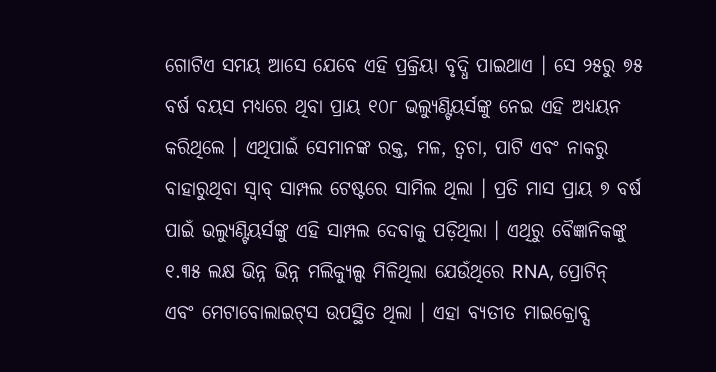ଗୋଟିଏ ସମୟ ଆସେ ଯେବେ ଏହି ପ୍ରକ୍ରିୟା ବୃଦ୍ଧି ପାଇଥାଏ । ସେ ୨୫ରୁ ୭୫ ବର୍ଷ ବୟସ ମଧ୍ୟରେ ଥିବା ପ୍ରାୟ ୧୦୮ ଭଲ୍ୟୁଣ୍ଟିୟର୍ସଙ୍କୁ ନେଇ ଏହି ଅଧ୍ୟୟନ କରିଥିଲେ । ଏଥିପାଇଁ ସେମାନଙ୍କ ରକ୍ତ, ମଳ, ତ୍ୱଚା, ପାଟି ଏବଂ ନାକରୁ ବାହାରୁଥିବା ସ୍ୱାବ୍ ସାମ୍ପଲ ଟେଷ୍ଟରେ ସାମିଲ ଥିଲା । ପ୍ରତି ମାସ ପ୍ରାୟ ୭ ବର୍ଷ ପାଇଁ ଭଲ୍ୟୁଣ୍ଟିୟର୍ସଙ୍କୁ ଏହି ସାମ୍ପଲ ଦେବାକୁ ପଡ଼ିଥିଲା । ଏଥିରୁ ବୈଜ୍ଞାନିକଙ୍କୁ ୧.୩୫ ଲକ୍ଷ ଭିନ୍ନ ଭିନ୍ନ ମଲିକ୍ୟୁଲ୍ସ ମିଳିଥିଲା ଯେଉଁଥିରେ RNA, ପ୍ରୋଟିନ୍ ଏବଂ ମେଟାବୋଲାଇଟ୍‌ସ ଉପସ୍ଥିତ ଥିଲା । ଏହା ବ୍ୟତୀତ ମାଇକ୍ରୋବ୍ସ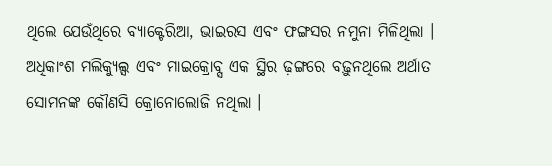ଥିଲେ ଯେଉଁଥିରେ ବ୍ୟାକ୍ଟେରିଆ, ଭାଇରସ ଏବଂ ଫଙ୍ଗସର ନମୁନା ମିଳିଥିଲା । ଅଧିକାଂଶ ମଲିକ୍ୟୁଲ୍ସ ଏବଂ ମାଇକ୍ରୋବ୍ସ ଏକ ସ୍ଥିର ଢ଼ଙ୍ଗରେ ବଢ଼ୁନଥିଲେ ଅର୍ଥାତ ସୋମନଙ୍କ କୌଣସି କ୍ରୋନୋଲୋଜି ନଥିଲା ।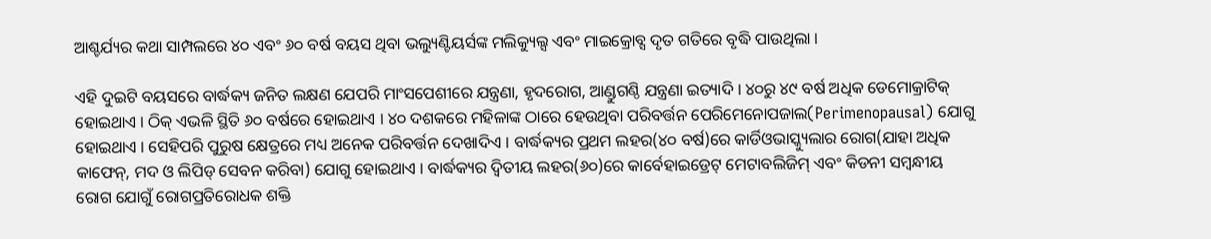ଆଶ୍ଚର୍ଯ୍ୟର କଥା ସାମ୍ପଲରେ ୪୦ ଏବଂ ୬୦ ବର୍ଷ ବୟସ ଥିବା ଭଲ୍ୟୁଣ୍ଟିୟର୍ସଙ୍କ ମଲିକ୍ୟୁଲ୍ସ ଏବଂ ମାଇକ୍ରୋବ୍ସ ଦୃତ ଗତିରେ ବୃଦ୍ଧି ପାଉଥିଲା ।

ଏହି ଦୁଇଟି ବୟସରେ ବାର୍ଦ୍ଧକ୍ୟ ଜନିତ ଲକ୍ଷଣ ଯେପରି ମାଂସପେଶୀରେ ଯନ୍ତ୍ରଣା, ହୃଦରୋଗ, ଆଣ୍ଡୁଗଣ୍ଠି ଯନ୍ତ୍ରଣା ଇତ୍ୟାଦି । ୪୦ରୁ ୪୯ ବର୍ଷ ଅଧିକ ଡେମୋକ୍ରାଟିକ୍ ହୋଇଥାଏ । ଠିକ୍ ଏଭଳି ସ୍ଥିତି ୬୦ ବର୍ଷରେ ହୋଇଥାଏ । ୪୦ ଦଶକରେ ମହିଳାଙ୍କ ଠାରେ ହେଉଥିବା ପରିବର୍ତ୍ତନ ପେରିମେନୋପଜାଲ(Perimenopausal) ଯୋଗୁ ହୋଇଥାଏ । ସେହିପରି ପୁରୁଷ କ୍ଷେତ୍ରରେ ମଧ୍ୟ ଅନେକ ପରିବର୍ତ୍ତନ ଦେଖାଦିଏ । ବାର୍ଦ୍ଧକ୍ୟର ପ୍ରଥମ ଲହର(୪୦ ବର୍ଷ)ରେ କାର୍ଡିଓଭାସ୍କ୍ୟୁଲାର ରୋଗ(ଯାହା ଅଧିକ କାଫେନ୍‌, ମଦ ଓ ଲିପିଡ୍ ସେବନ କରିବା) ଯୋଗୁ ହୋଇଥାଏ । ବାର୍ଦ୍ଧକ୍ୟର ଦ୍ୱିତୀୟ ଲହର(୬୦)ରେ କାର୍ବେହାଇଡ୍ରେଟ୍ ମେଟାବଲିଜିମ୍ ଏବଂ କିଡନୀ ସମ୍ବନ୍ଧୀୟ ରୋଗ ଯୋଗୁଁ ରୋଗପ୍ରତିରୋଧକ ଶକ୍ତି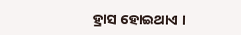ହ୍ରାସ ହୋଇଥାଏ ।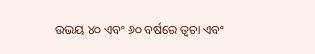ଉଭୟ ୪୦ ଏବଂ ୬୦ ବର୍ଷରେ ତ୍ୱଚା ଏବଂ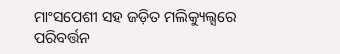ମାଂସପେଶୀ ସହ ଜଡ଼ିତ ମଲିକ୍ୟୁଲ୍ସରେ ପରିବର୍ତ୍ତନ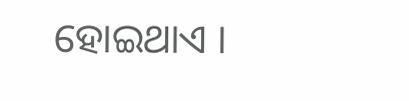ହୋଇଥାଏ ।